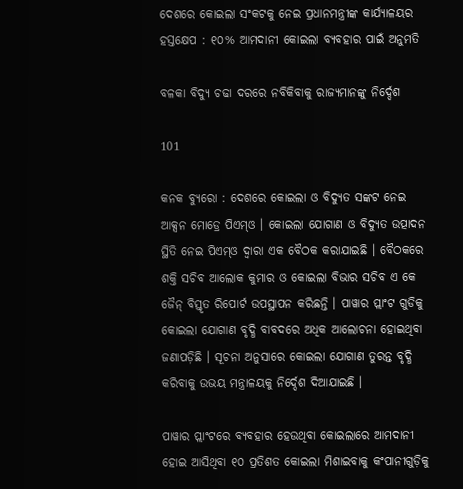ଦେଶରେ କୋଇଲା ସଂକଟକୁ ନେଇ ପ୍ରଧାନମନ୍ତ୍ରୀଙ୍କ କାର୍ଯ୍ୟାଳୟର ହସ୍ତକ୍ଷେପ : ୧୦% ଆମଦାନୀ କୋଇଲା ବ୍ୟବହାର ପାଇଁ ଅନୁମତି

ବଳକା ବିଦ୍ୟୁ ଚଢା ଦରରେ ନବିକିବାକୁ ରାଜ୍ୟମାନଙ୍କୁ ନିର୍ଦ୍ଦେଶ

101

କନକ ବ୍ୟୁରୋ : ଦେଶରେ କୋଇଲା ଓ ବିଦ୍ୟୁତ ସଙ୍କଟ ନେଇ ଆକ୍ସନ ମୋଡ୍ରେ ପିଏମ୍ଓ । କୋଇଲା ଯୋଗାଣ ଓ ବିଦ୍ୟୁତ ଉତ୍ପାଦନ ସ୍ଥିତି ନେଇ ପିଏମ୍ଓ ଦ୍ୱାରା ଏକ ବୈଠକ କରାଯାଇଛି । ବୈଠକରେ ଶକ୍ତି ସଚିବ ଆଲୋକ କୁମାର ଓ କୋଇଲା ବିଭାର ସଚିବ ଏ କେ ଜୈନ୍ ବିସ୍ତୃତ ରିପୋର୍ଟ ଉପସ୍ଥାପନ କରିଛନ୍ତି । ପାୱାର ପ୍ଲାଂଟ ଗୁଡିକୁ କୋଇଲା ଯୋଗାଣ ବୃଦ୍ଧି ବାବଦରେ ଅଧିକ ଆଲୋଚନା ହୋଇଥିବା ଜଣାପଡ଼ିଛି । ସୂଚନା ଅନୁସାରେ କୋଇଲା ଯୋଗାଣ ତୁରନ୍ତ ବୃଦ୍ଧି କରିବାକୁ ଉଭୟ ମନ୍ତ୍ରାଳୟକୁ ନିର୍ଦ୍ଦେଶ ଦିଆଯାଇଛି ।

ପାୱାର ପ୍ଲାଂଟରେ ବ୍ୟବହାର ହେଉଥିବା କୋଇଲାରେ ଆମଦାନୀ ହୋଇ ଆସିଥିବା ୧୦ ପ୍ରତିଶତ କୋଇଲା ମିଶାଇବାକୁ କଂପାନୀଗୁଡ଼ିକୁ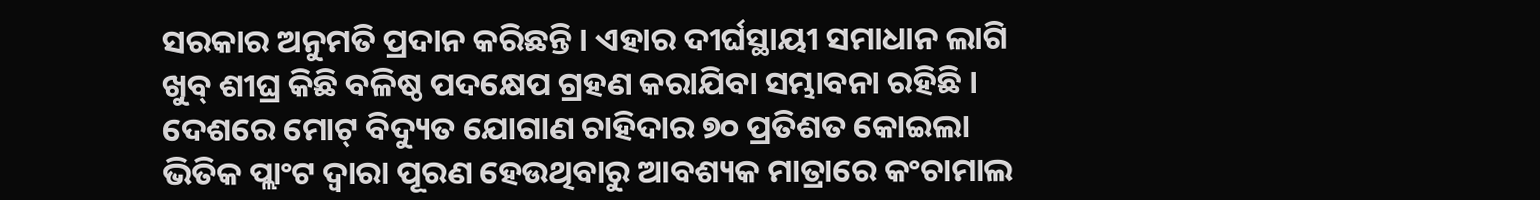ସରକାର ଅନୁମତି ପ୍ରଦାନ କରିଛନ୍ତି । ଏହାର ଦୀର୍ଘସ୍ଥାୟୀ ସମାଧାନ ଲାଗି ଖୁବ୍ ଶୀଘ୍ର କିଛି ବଳିଷ୍ଠ ପଦକ୍ଷେପ ଗ୍ରହଣ କରାଯିବା ସମ୍ଭାବନା ରହିଛି । ଦେଶରେ ମୋଟ୍ ବିଦ୍ୟୁତ ଯୋଗାଣ ଚାହିଦାର ୭୦ ପ୍ରତିଶତ କୋଇଲା ଭିତିକ ପ୍ଲାଂଟ ଦ୍ୱାରା ପୂରଣ ହେଉଥିବାରୁ ଆବଶ୍ୟକ ମାତ୍ରାରେ କଂଚାମାଲ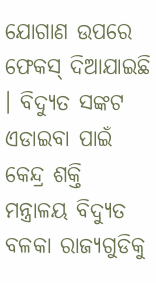ଯୋଗାଣ ଉପରେ ଫେକସ୍ ଦିଆଯାଇଛି । ବିଦ୍ୟୁତ ସଙ୍କଟ ଏଡାଇବା ପାଇଁ କେନ୍ଦ୍ର ଶକ୍ତି ମନ୍ତ୍ରାଳୟ ବିଦ୍ୟୁତ ବଳକା ରାଜ୍ୟଗୁଡିକୁ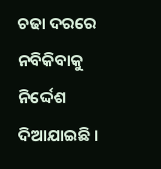ଚଢା ଦରରେ ନବିକିବାକୁ ନିର୍ଦ୍ଦେଶ ଦିଆଯାଇଛି ।